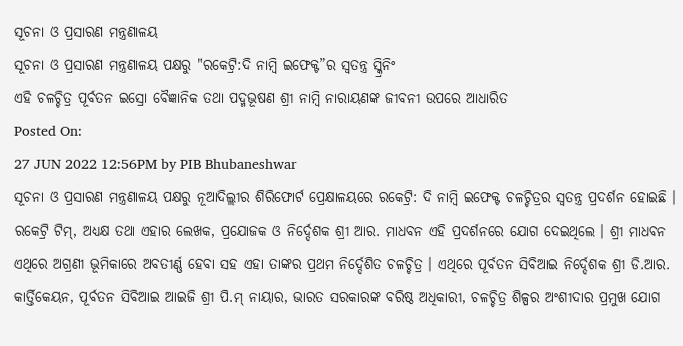ସୂଚନା ଓ ପ୍ରସାରଣ ମନ୍ତ୍ରଣାଳୟ
ସୂଚନା ଓ ପ୍ରସାରଣ ମନ୍ତ୍ରଣାଳୟ ପକ୍ଷରୁ "ରକେଟ୍ରି:ଦି ନାମ୍ବି ଇଫେକ୍ଟ”ର ସ୍ୱତନ୍ତ୍ର ସ୍କ୍ରିନିଂ
ଏହି ଚଳଚ୍ଚିତ୍ର ପୂର୍ବତନ ଇସ୍ରୋ ବୈଜ୍ଞାନିକ ତଥା ପଦ୍ମଭୂଷଣ ଶ୍ରୀ ନାମ୍ବି ନାରାୟଣଙ୍କ ଜୀବନୀ ଉପରେ ଆଧାରିତ
Posted On:
27 JUN 2022 12:56PM by PIB Bhubaneshwar
ସୂଚନା ଓ ପ୍ରସାରଣ ମନ୍ତ୍ରଣାଳୟ ପକ୍ଷରୁ ନୂଆଦିଲ୍ଲୀର ଶିରିଫୋର୍ଟ ପ୍ରେକ୍ଷାଳୟରେ ରକେଟ୍ରି: ଦି ନାମ୍ବି ଇଫେକ୍ଟ ଚଳଚ୍ଚିତ୍ରର ସ୍ୱତନ୍ତ୍ର ପ୍ରଦର୍ଶନ ହୋଇଛି । ରକେଟ୍ରି ଟିମ୍, ଅଧ୍ୟକ୍ଷ ତଥା ଏହାର ଲେଖକ, ପ୍ରଯୋଜକ ଓ ନିର୍ଦ୍ଦେଶକ ଶ୍ରୀ ଆର. ମାଧବନ ଏହି ପ୍ରଦର୍ଶନରେ ଯୋଗ ଦେଇଥିଲେ । ଶ୍ରୀ ମାଧବନ ଏଥିରେ ଅଗ୍ରଣୀ ଭୂମିକାରେ ଅବତୀର୍ଣ୍ଣ ହେବା ସହ ଏହା ତାଙ୍କର ପ୍ରଥମ ନିର୍ଦ୍ଦେଶିତ ଚଳଚ୍ଚିତ୍ର । ଏଥିରେ ପୂର୍ବତନ ସିବିଆଇ ନିର୍ଦ୍ଦେଶକ ଶ୍ରୀ ଡି.ଆର. କାର୍ତ୍ତିକେୟନ, ପୂର୍ବତନ ସିବିଆଇ ଆଇଜି ଶ୍ରୀ ପି.ମ୍ ନାୟାର, ଭାରତ ସରକାରଙ୍କ ବରିଷ୍ଠ ଅଧିକାରୀ, ଚଳଚ୍ଚିତ୍ର ଶିଳ୍ପର ଅଂଶୀଦାର ପ୍ରମୁଖ ଯୋଗ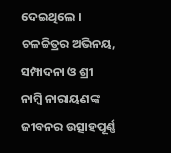ଦେଇଥିଲେ । ଚଳଚ୍ଚିତ୍ରର ଅଭିନୟ, ସମ୍ପାଦନା ଓ ଶ୍ରୀ ନାମ୍ବି ନାରାୟଣଙ୍କ ଜୀବନର ଉତ୍ସାହପୂର୍ଣ୍ଣ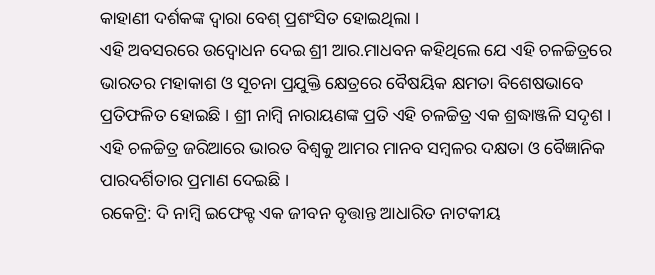କାହାଣୀ ଦର୍ଶକଙ୍କ ଦ୍ୱାରା ବେଶ୍ ପ୍ରଶଂସିତ ହୋଇଥିଲା ।
ଏହି ଅବସରରେ ଉଦ୍ବୋଧନ ଦେଇ ଶ୍ରୀ ଆର.ମାଧବନ କହିଥିଲେ ଯେ ଏହି ଚଳଚ୍ଚିତ୍ରରେ ଭାରତର ମହାକାଶ ଓ ସୂଚନା ପ୍ରଯୁକ୍ତି କ୍ଷେତ୍ରରେ ବୈଷୟିକ କ୍ଷମତା ବିଶେଷଭାବେ ପ୍ରତିଫଳିତ ହୋଇଛି । ଶ୍ରୀ ନାମ୍ବି ନାରାୟଣଙ୍କ ପ୍ରତି ଏହି ଚଳଚ୍ଚିତ୍ର ଏକ ଶ୍ରଦ୍ଧାଞ୍ଜଳି ସଦୃଶ । ଏହି ଚଳଚ୍ଚିତ୍ର ଜରିଆରେ ଭାରତ ବିଶ୍ୱକୁ ଆମର ମାନବ ସମ୍ବଳର ଦକ୍ଷତା ଓ ବୈଜ୍ଞାନିକ ପାରଦର୍ଶିତାର ପ୍ରମାଣ ଦେଇଛି ।
ରକେଟ୍ରି: ଦି ନାମ୍ବି ଇଫେକ୍ଟ ଏକ ଜୀବନ ବୃତ୍ତାନ୍ତ ଆଧାରିତ ନାଟକୀୟ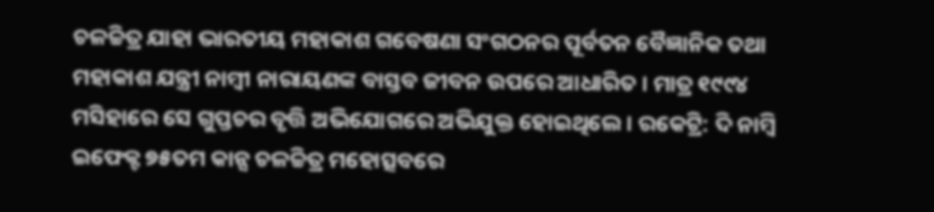ଚଳଚ୍ଚିତ୍ର ଯାହା ଭାରତୀୟ ମହାକାଶ ଗବେଷଣା ସଂଗଠନର ପୂର୍ବତନ ବୈଜ୍ଞାନିକ ତଥା ମହାକାଶ ଯନ୍ତ୍ରୀ ନାମ୍ବୀ ନାରାୟଣଙ୍କ ବାସ୍ତବ ଜୀବନ ଉପରେ ଆଧାରିତ । ମାତ୍ର ୧୯୯୪ ମସିହାରେ ସେ ଗୁପ୍ତଚର ବୃତ୍ତି ଅଭିଯୋଗରେ ଅଭିଯୁକ୍ତ ହୋଇଥିଲେ । ରକେଟ୍ରି: ଦି ନାମ୍ବି ଇଫେକ୍ଟ ୭୫ତମ କାନ୍ସ ଚଳଚ୍ଚିତ୍ର ମହୋତ୍ସବରେ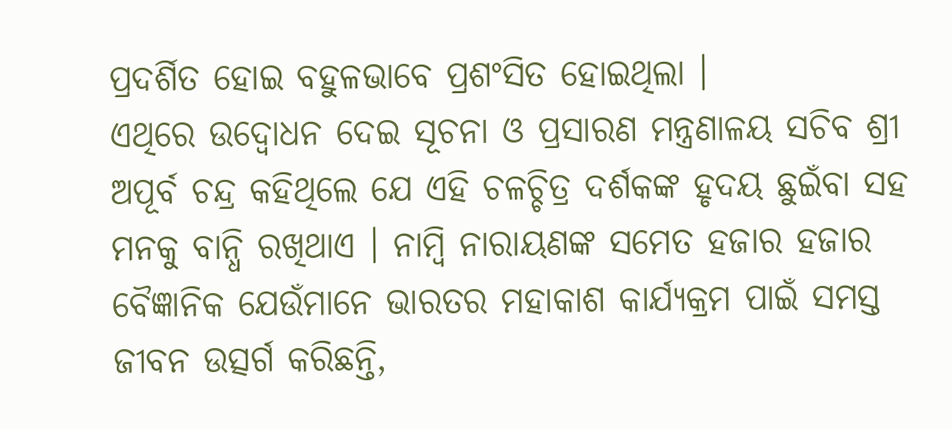ପ୍ରଦର୍ଶିତ ହୋଇ ବହୁଳଭାବେ ପ୍ରଶଂସିତ ହୋଇଥିଲା ।
ଏଥିରେ ଉଦ୍ବୋଧନ ଦେଇ ସୂଚନା ଓ ପ୍ରସାରଣ ମନ୍ତ୍ରଣାଳୟ ସଚିବ ଶ୍ରୀ ଅପୂର୍ବ ଚନ୍ଦ୍ର କହିଥିଲେ ଯେ ଏହି ଚଳଚ୍ଚିତ୍ର ଦର୍ଶକଙ୍କ ହୃଦୟ ଛୁଇଁବା ସହ ମନକୁ ବାନ୍ଧି ରଖିଥାଏ । ନାମ୍ବି ନାରାୟଣଙ୍କ ସମେତ ହଜାର ହଜାର ବୈଜ୍ଞାନିକ ଯେଉଁମାନେ ଭାରତର ମହାକାଶ କାର୍ଯ୍ୟକ୍ରମ ପାଇଁ ସମସ୍ତ ଜୀବନ ଉତ୍ସର୍ଗ କରିଛନ୍ତି,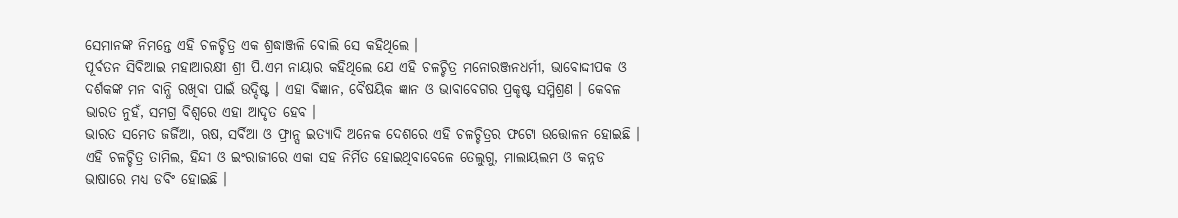ସେମାନଙ୍କ ନିମନ୍ତେ ଏହି ଚଳଚ୍ଚିତ୍ର ଏକ ଶ୍ରଦ୍ଧାଞ୍ଜଳି ବୋଲି ସେ କହିଥିଲେ ।
ପୂର୍ବତନ ସିବିଆଇ ମହାଆରକ୍ଷୀ ଶ୍ରୀ ପି.ଏମ ନାୟାର କହିଥିଲେ ଯେ ଏହି ଚଳଚ୍ଚିତ୍ର ମନୋରଞ୍ଜନଧର୍ମୀ, ଭାବୋଦ୍ଦୀପକ ଓ ଦର୍ଶକଙ୍କ ମନ ବାନ୍ଧି ରଖିବା ପାଇଁ ଉଦ୍ଦିଷ୍ଟ । ଏହା ବିଜ୍ଞାନ, ବୈଷୟିକ ଜ୍ଞାନ ଓ ଭାବାବେଗର ପ୍ରକୃଷ୍ଟ ସମ୍ମିଶ୍ରଣ । କେବଳ ଭାରତ ନୁହଁ, ସମଗ୍ର ବିଶ୍ୱରେ ଏହା ଆଦୃତ ହେବ ।
ଭାରତ ସମେତ ଜର୍ଜିଆ, ଋଷ, ସର୍ବିଆ ଓ ଫ୍ରାନ୍ସ ଇତ୍ୟାଦି ଅନେକ ଦେଶରେ ଏହି ଚଳଚ୍ଚିତ୍ରର ଫଟୋ ଉତ୍ତୋଳନ ହୋଇଛି । ଏହି ଚଳଚ୍ଚିତ୍ର ତାମିଲ, ହିନ୍ଦୀ ଓ ଇଂରାଜୀରେ ଏକା ସହ ନିର୍ମିତ ହୋଇଥିବାବେଳେ ତେଲୁଗୁ, ମାଲାୟଲମ ଓ କନ୍ନଡ ଭାଷାରେ ମଧ୍ୟ ଡବିଂ ହୋଇଛି ।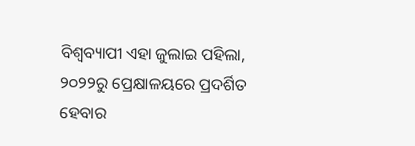ବିଶ୍ୱବ୍ୟାପୀ ଏହା ଜୁଲାଇ ପହିଲା, ୨୦୨୨ରୁ ପ୍ରେକ୍ଷାଳୟରେ ପ୍ରଦର୍ଶିତ ହେବାର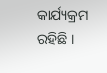କାର୍ଯ୍ୟକ୍ରମ ରହିଛି ।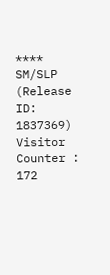****
SM/SLP
(Release ID: 1837369)
Visitor Counter : 172